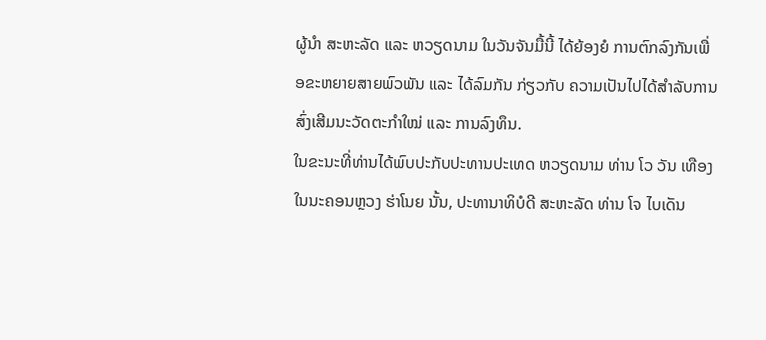ຜູ້ນຳ ສະຫະລັດ ແລະ ຫວຽດນາມ ໃນວັນຈັນມື້ນີ້ ໄດ້ຍ້ອງຍໍ ການຕົກລົງກັນເພື່ອຂະຫຍາຍສາຍພົວພັນ ແລະ ໄດ້ລົມກັນ ກ່ຽວກັບ ຄວາມເປັນໄປໄດ້ສຳລັບການສົ່ງເສີມນະວັດຕະກຳໃໝ່ ແລະ ການລົງທຶນ.
ໃນຂະນະທີ່ທ່ານໄດ້ພົບປະກັບປະທານປະເທດ ຫວຽດນາມ ທ່ານ ໂວ ວັນ ເທືອງ ໃນນະຄອນຫຼວງ ຮ່າໂນຍ ນັ້ນ, ປະທານາທິບໍດີ ສະຫະລັດ ທ່ານ ໂຈ ໄບເດັນ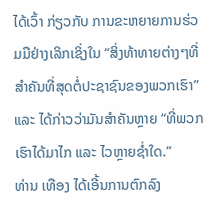ໄດ້ເວົ້າ ກ່ຽວກັບ ການຂະຫຍາຍການຮ່ວມມືຢ່າງເລິກເຊິ່ງໃນ “ສິ່ງທ້າທາຍຕ່າງໆທີ່ສຳຄັນທີ່ສຸດຕໍ່ປະຊາຊົນຂອງພວກເຮົາ” ແລະ ໄດ້ກ່າວວ່າມັນສຳຄັນຫຼາຍ “ທີ່ພວກເຮົາໄດ້ມາໄກ ແລະ ໄວຫຼາຍຊ່ຳໃດ.”
ທ່ານ ເທືອງ ໄດ້ເອີ້ນການຕົກລົງ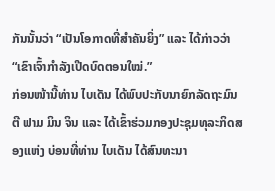ກັນນັ້ນວ່າ “ເປັນໂອກາດທີ່ສຳຄັນຍິ່ງ” ແລະ ໄດ້ກ່າວວ່າ “ເຂົາເຈົ້າກຳລັງເປີດບົດຕອນໃໝ່.”
ກ່ອນໜ້ານີ້ທ່ານ ໄບເດັນ ໄດ້ພົບປະກັບນາຍົກລັດຖະມົນຕີ ຟາມ ມິນ ຈິນ ແລະ ໄດ້ເຂົ້າຮ່ວມກອງປະຊຸມທຸລະກິດສອງແຫ່ງ ບ່ອນທີ່ທ່ານ ໄບເດັນ ໄດ້ສົນທະນາ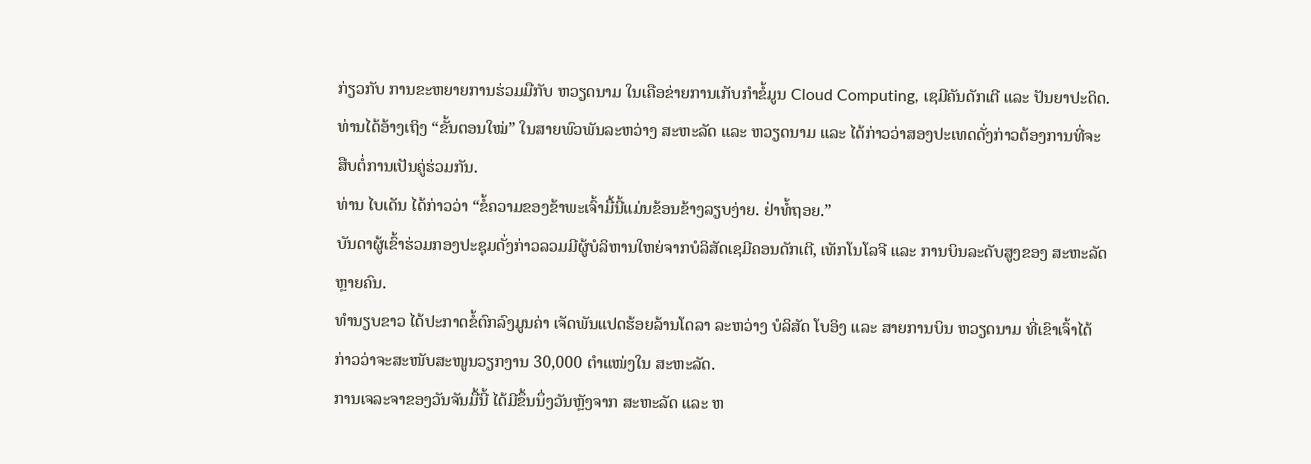ກ່ຽວກັບ ການຂະຫຍາຍການຮ່ວມມືກັບ ຫວຽດນາມ ໃນເຄືອຂ່າຍການເກັບກຳຂໍ້ມູນ Cloud Computing, ເຊມີຄັນດັກເຕີ ແລະ ປັນຍາປະດິດ.
ທ່ານໄດ້ອ້າງເຖິງ “ຂັ້ນຕອນໃໝ່” ໃນສາຍພົວພັນລະຫວ່າງ ສະຫະລັດ ແລະ ຫວຽດນາມ ແລະ ໄດ້ກ່າວວ່າສອງປະເທດດັ່ງກ່າວຕ້ອງການທີ່ຈະສືບຕໍ່ການເປັນຄູ່ຮ່ວມກັນ.
ທ່ານ ໄບເດັນ ໄດ້ກ່າວວ່າ “ຂໍ້ຄວາມຂອງຂ້າພະເຈົ້າມື້ນີ້ແມ່ນຂ້ອນຂ້າງລຽບງ່າຍ. ຢ່າທໍ້ຖອຍ.”
ບັນດາຜູ້ເຂົ້າຮ່ວມກອງປະຊຸມດັ່ງກ່າວລວມມີຜູ້ບໍລິຫານໃຫຍ່ຈາກບໍລິສັດເຊມີຄອນດັກເຕີ, ເທັກໂນໂລຈີ ແລະ ການບິນລະດັບສູງຂອງ ສະຫະລັດ ຫຼາຍຄົນ.
ທຳນຽບຂາວ ໄດ້ປະກາດຂໍ້ຕົກລົງມູນຄ່າ ເຈັດພັນແປດຮ້ອຍລ້ານໂດລາ ລະຫວ່າງ ບໍລິສັດ ໂບອິງ ແລະ ສາຍການບິນ ຫວຽດນາມ ທີ່ເຂົາເຈົ້າໄດ້ກ່າວວ່າຈະສະໜັບສະໜູນວຽກງານ 30,000 ຕຳແໜ່ງໃນ ສະຫະລັດ.
ການເຈລະຈາຂອງວັນຈັນມື້ນີ້ ໄດ້ມີຂຶ້ນນຶ່ງວັນຫຼັງຈາກ ສະຫະລັດ ແລະ ຫ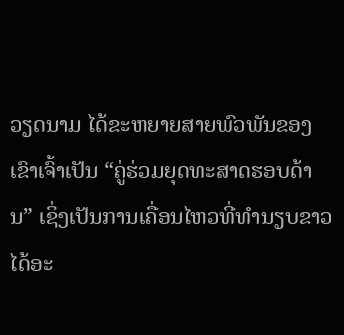ວຽດນາມ ໄດ້ຂະຫຍາຍສາຍພົວພັນຂອງເຂົາເຈົ້າເປັນ “ຄູ່ຮ່ວມຍຸດທະສາດຮອບດ້ານ” ເຊິ່ງເປັນການເຄື່ອນໄຫວທີ່ທຳນຽບຂາວ ໄດ້ອະ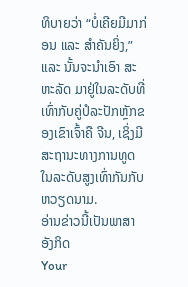ທິບາຍວ່າ “ບໍ່ເຄີຍມີມາກ່ອນ ແລະ ສຳຄັນຍິ່ງ,” ແລະ ນັ້ນຈະນຳເອົາ ສະຫະລັດ ມາຢູ່ໃນລະດັບທີ່ເທົ່າກັບຄູ່ປໍລະປັກຫຼັກຂອງເຂົາເຈົ້າຄື ຈີນ, ເຊິ່ງມີສະຖານະທາງການທູດໃນລະດັບສູງເທົ່າກັນກັບ ຫວຽດນາມ.
ອ່ານຂ່າວນີ້ເປັນພາສາອັງກິດ
Your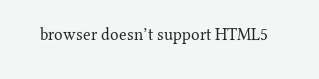browser doesn’t support HTML5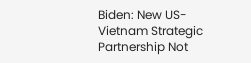Biden: New US-Vietnam Strategic Partnership Not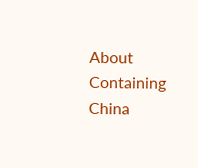About Containing China